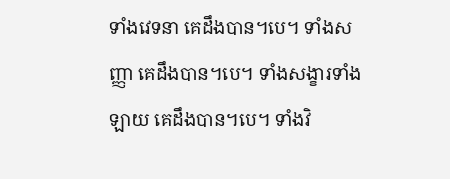ទាំងវេទនា គេដឹងបាន។បេ។ ទាំងសញ្ញា គេដឹងបាន។បេ។ ទាំងសង្ខារទាំងឡាយ គេដឹងបាន។បេ។ ទាំងវិ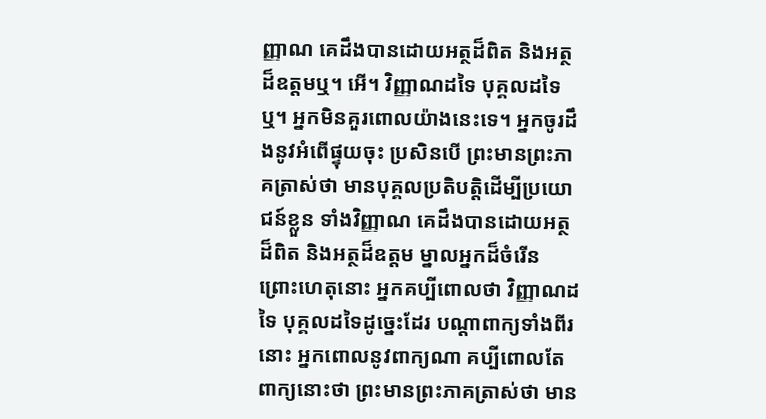ញ្ញាណ គេដឹងបានដោយអត្ថដ៏ពិត និងអត្ថដ៏ឧត្តមឬ។ អើ។ វិញ្ញាណដទៃ បុគ្គលដទៃឬ។ អ្នកមិនគួរពោលយ៉ាងនេះទេ។ អ្នកចូរដឹងនូវអំពើផ្ទុយចុះ ប្រសិនបើ ព្រះមានព្រះភាគត្រាស់ថា មានបុគ្គលប្រតិបត្តិដើម្បីប្រយោជន៍ខ្លួន ទាំងវិញ្ញាណ គេដឹងបានដោយអត្ថដ៏ពិត និងអត្ថដ៏ឧត្តម ម្នាលអ្នកដ៏ចំរើន ព្រោះហេតុនោះ អ្នកគប្បីពោលថា វិញ្ញាណដទៃ បុគ្គលដទៃដូច្នេះដែរ បណ្តាពាក្យទាំងពីរនោះ អ្នកពោលនូវពាក្យណា គប្បីពោលតែពាក្យនោះថា ព្រះមានព្រះភាគត្រាស់ថា មាន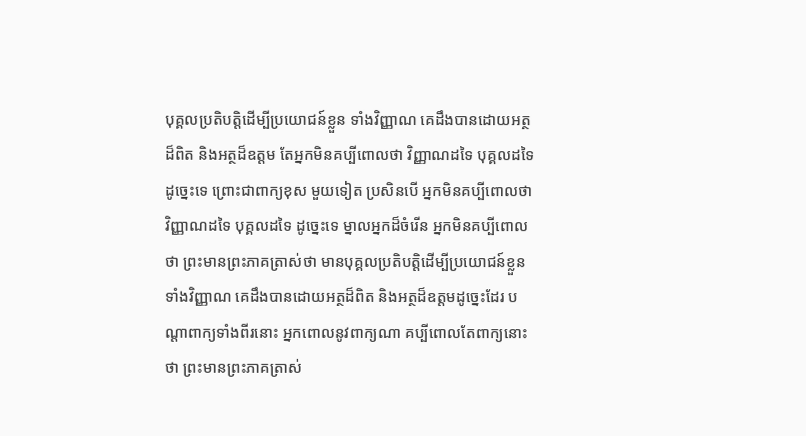បុគ្គលប្រតិបត្តិដើម្បីប្រយោជន៍ខ្លួន ទាំងវិញ្ញាណ គេដឹងបានដោយអត្ថដ៏ពិត និងអត្ថដ៏ឧត្តម តែអ្នកមិនគប្បីពោលថា វិញ្ញាណដទៃ បុគ្គលដទៃ ដូច្នេះទេ ព្រោះជាពាក្យខុស មួយទៀត ប្រសិនបើ អ្នកមិនគប្បីពោលថា វិញ្ញាណដទៃ បុគ្គលដទៃ ដូច្នេះទេ ម្នាលអ្នកដ៏ចំរើន អ្នកមិនគប្បីពោលថា ព្រះមានព្រះភាគត្រាស់ថា មានបុគ្គលប្រតិបត្តិដើម្បីប្រយោជន៍ខ្លួន ទាំងវិញ្ញាណ គេដឹងបានដោយអត្ថដ៏ពិត និងអត្ថដ៏ឧត្តមដូច្នេះដែរ បណ្តាពាក្យទាំងពីរនោះ អ្នកពោលនូវពាក្យណា គប្បីពោលតែពាក្យនោះថា ព្រះមានព្រះភាគត្រាស់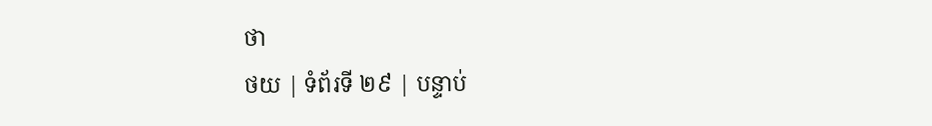ថា
ថយ | ទំព័រទី ២៩ | បន្ទាប់